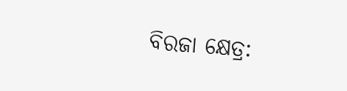ବିରଜା କ୍ଷେତ୍ର: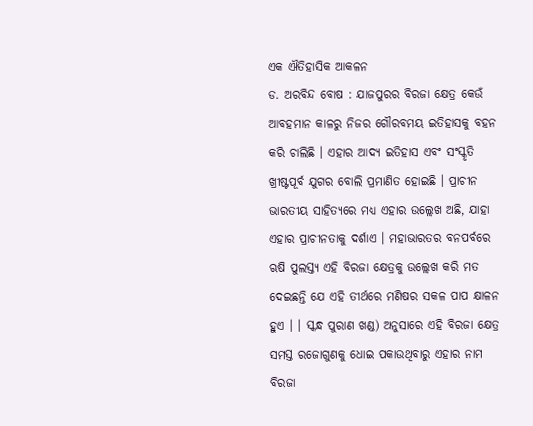ଏକ ଐତିହାସିକ ଆକଳନ
ଡ. ଅରବିନ୍ଦ ବୋଷ : ଯାଜପୁରର ବିରଜା କ୍ଷେତ୍ର କେଉଁ ଆବହମାନ କାଳରୁ ନିଜର ଗୌରବମୟ ଇତିହାସକୁ ବହନ କରି ଚାଲିଛି । ଏହାର ଆଦ୍ୟ ଇତିହାସ ଏବଂ ସଂସ୍କୃତି ଖ୍ରୀଷ୍ଟପୂର୍ବ ଯୁଗର ବୋଲି ପ୍ରମାଣିତ ହୋଇଛି । ପ୍ରାଚୀନ ଭାରତୀୟ ସାହିତ୍ୟରେ ମଧ୍ୟ ଏହାର ଉଲ୍ଲେଖ ଅଛି, ଯାହା ଏହାର ପ୍ରାଚୀନତାକୁ ଦର୍ଶାଏ । ମହାଭାରତର ବନପର୍ବରେ ଋଷି ପୁଲସ୍ତ୍ୟ ଏହି ବିରଜା କ୍ଷେତ୍ରକୁ ଉଲ୍ଲେଖ କରି ମତ ଦେଇଛନ୍ତି ଯେ ଏହି ତୀର୍ଥରେ ମଣିଷର ସକଳ ପାପ କ୍ଷାଳନ ହୁଏ । । ସ୍କନ୍ଧ ପୁରାଣ ଖଣ୍ଡ) ଅନୁସାରେ ଏହି ବିରଜା କ୍ଷେତ୍ର ସମସ୍ତ ରଜୋଗୁଣକୁ ଧୋଇ ପକାଉଥିବାରୁ ଏହାର ନାମ ବିରଜା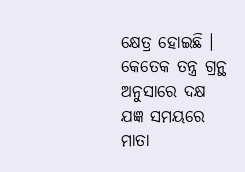କ୍ଷେତ୍ର ହୋଇଛି । କେତେକ ତନ୍ତ୍ର ଗ୍ରନ୍ଥ ଅନୁସାରେ ଦକ୍ଷ ଯଜ୍ଞ ସମୟରେ ମାତା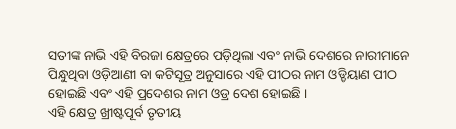ସତୀଙ୍କ ନାଭି ଏହି ବିରଜା କ୍ଷେତ୍ରରେ ପଡ଼ିଥିଲା ଏବଂ ନାଭି ଦେଶରେ ନାରୀମାନେ ପିନ୍ଧୁଥିବା ଓଡ଼ିଆଣୀ ବା କଟିସୂତ୍ର ଅନୁସାରେ ଏହି ପୀଠର ନାମ ଓଡ୍ଡିୟାଣ ପୀଠ ହୋଇଛି ଏବଂ ଏହି ପ୍ରଦେଶର ନାମ ଓଡ୍ର ଦେଶ ହୋଇଛି ।
ଏହି କ୍ଷେତ୍ର ଖ୍ରୀଷ୍ଟପୂର୍ବ ତୃତୀୟ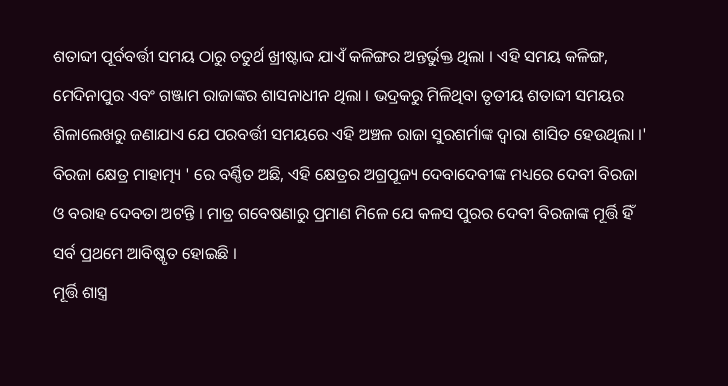ଶତାବ୍ଦୀ ପୂର୍ବବର୍ତ୍ତୀ ସମୟ ଠାରୁ ଚତୁର୍ଥ ଖ୍ରୀଷ୍ଟାବ୍ଦ ଯାଏଁ କଳିଙ୍ଗର ଅନ୍ତର୍ଭୁକ୍ତ ଥିଲା । ଏହି ସମୟ କଳିଙ୍ଗ, ମେଦିନାପୁର ଏବଂ ଗଞ୍ଜାମ ରାଜାଙ୍କର ଶାସନାଧୀନ ଥିଲା । ଭଦ୍ରକରୁ ମିଳିଥିବା ତୃତୀୟ ଶତାବ୍ଦୀ ସମୟର ଶିଳାଲେଖରୁ ଜଣାଯାଏ ଯେ ପରବର୍ତ୍ତୀ ସମୟରେ ଏହି ଅଞ୍ଚଳ ରାଜା ସୁରଶର୍ମାଙ୍କ ଦ୍ୱାରା ଶାସିତ ହେଉଥିଲା ।' ବିରଜା କ୍ଷେତ୍ର ମାହାତ୍ମ୍ୟ ' ରେ ବର୍ଣ୍ଣିତ ଅଛି, ଏହି କ୍ଷେତ୍ରର ଅଗ୍ରପୂଜ୍ୟ ଦେବାଦେବୀଙ୍କ ମଧ୍ୟରେ ଦେବୀ ବିରଜା ଓ ବରାହ ଦେବତା ଅଟନ୍ତି । ମାତ୍ର ଗବେଷଣାରୁ ପ୍ରମାଣ ମିଳେ ଯେ କଳସ ପୁରର ଦେବୀ ବିରଜାଙ୍କ ମୂର୍ତ୍ତି ହିଁ ସର୍ବ ପ୍ରଥମେ ଆବିଷ୍କୃତ ହୋଇଛି ।
ମୂର୍ତ୍ତି ଶାସ୍ତ୍ର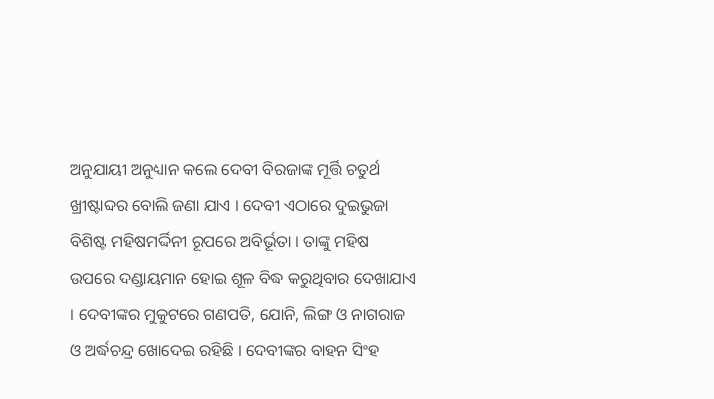ଅନୁଯାୟୀ ଅନୁଧ୍ୟାନ କଲେ ଦେବୀ ବିରଜାଙ୍କ ମୂର୍ତ୍ତି ଚତୁର୍ଥ ଖ୍ରୀଷ୍ଟାବ୍ଦର ବୋଲି ଜଣା ଯାଏ । ଦେବୀ ଏଠାରେ ଦୁଇଭୁଜା ବିଶିଷ୍ଟ ମହିଷମର୍ଦ୍ଦିନୀ ରୂପରେ ଅବିର୍ଭୂତା । ତାଙ୍କୁ ମହିଷ ଉପରେ ଦଣ୍ଡାୟମାନ ହୋଇ ଶୂଳ ବିଦ୍ଧ କରୁଥିବାର ଦେଖାଯାଏ । ଦେବୀଙ୍କର ମୁକୁଟରେ ଗଣପତି, ଯୋନି, ଲିଙ୍ଗ ଓ ନାଗରାଜ ଓ ଅର୍ଦ୍ଧଚନ୍ଦ୍ର ଖୋଦେଇ ରହିଛି । ଦେବୀଙ୍କର ବାହନ ସିଂହ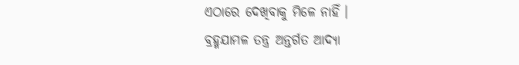ଏଠାରେ ଦେଖିବାକୁ ମିଳେ ନାହିଁ ।
ବ୍ରହ୍ମଯାମଳ ତନ୍ତ୍ର ଅନ୍ତର୍ଗତ ଆଦ୍ୟା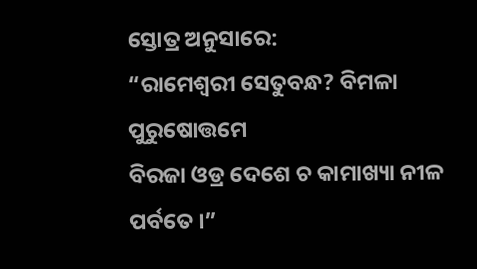ସ୍ତୋତ୍ର ଅନୁସାରେ:
“ରାମେଶ୍ୱରୀ ସେତୁବନ୍ଧ? ବିମଳା ପୁରୁଷୋତ୍ତମେ
ବିରଜା ଓଡ୍ର ଦେଶେ ଚ କାମାଖ୍ୟା ନୀଳ ପର୍ବତେ ।”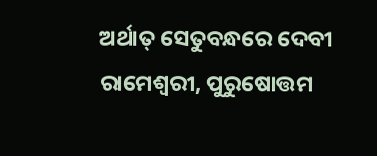ଅର୍ଥାତ୍ ସେତୁବନ୍ଧରେ ଦେବୀ ରାମେଶ୍ୱରୀ, ପୁରୁଷୋତ୍ତମ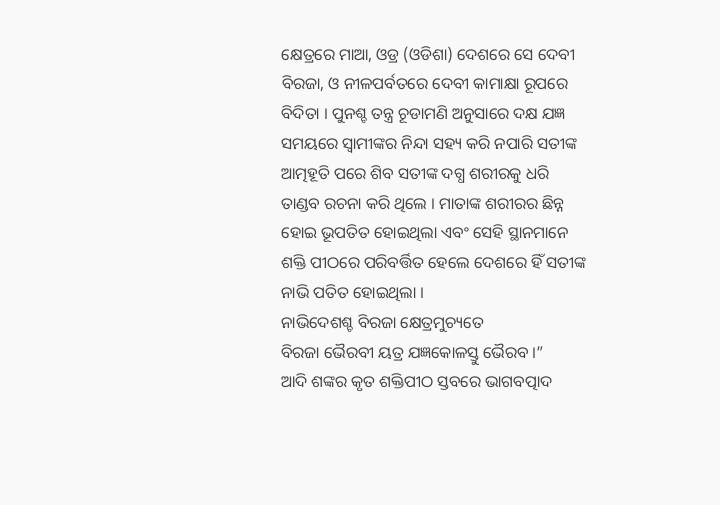କ୍ଷେତ୍ରରେ ମାଆ, ଓଡ୍ର (ଓଡିଶା) ଦେଶରେ ସେ ଦେବୀ ବିରଜା, ଓ ନୀଳପର୍ବତରେ ଦେବୀ କାମାକ୍ଷା ରୂପରେ ବିଦିତା । ପୁନଶ୍ଚ ତନ୍ତ୍ର ଚୂଡାମଣି ଅନୁସାରେ ଦକ୍ଷ ଯଜ୍ଞ ସମୟରେ ସ୍ୱାମୀଙ୍କର ନିନ୍ଦା ସହ୍ୟ କରି ନପାରି ସତୀଙ୍କ ଆତ୍ମହୂତି ପରେ ଶିବ ସତୀଙ୍କ ଦଗ୍ଧ ଶରୀରକୁ ଧରି ତାଣ୍ଡବ ରଚନା କରି ଥିଲେ । ମାତାଙ୍କ ଶରୀରର ଛିନ୍ନ ହୋଇ ଭୂପତିତ ହୋଇଥିଲା ଏବଂ ସେହି ସ୍ଥାନମାନେ ଶକ୍ତି ପୀଠରେ ପରିବର୍ତ୍ତିତ ହେଲେ ଦେଶରେ ହିଁ ସତୀଙ୍କ ନାଭି ପତିତ ହୋଇଥିଲା ।
ନାଭିଦେଶଶ୍ଚ ବିରଜା କ୍ଷେତ୍ରମୁଚ୍ୟତେ
ବିରଜା ଭୈରବୀ ୟତ୍ର ଯଜ୍ଞକୋଳସ୍ତୁ ଭୈରବ ।”
ଆଦି ଶଙ୍କର କୃତ ଶକ୍ତିପୀଠ ସ୍ତବରେ ଭାଗବତ୍ପାଦ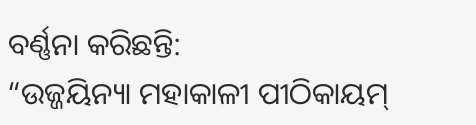ବର୍ଣ୍ଣନା କରିଛନ୍ତି:
“ଉଜ୍ଜୟିନ୍ୟା ମହାକାଳୀ ପୀଠିକାୟମ୍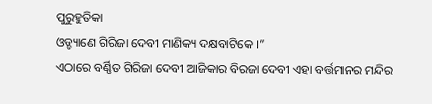ପୁରୁହୁତିକା
ଓଡ୍ଡ୍ୟାଣେ ଗିରିଜା ଦେବୀ ମାଣିକ୍ୟ ଦକ୍ଷବାଟିକେ ।”
ଏଠାରେ ବର୍ଣ୍ଣିତ ଗିରିଜା ଦେବୀ ଆଜିକାର ବିରଜା ଦେବୀ ଏହା ବର୍ତ୍ତମାନର ମନ୍ଦିର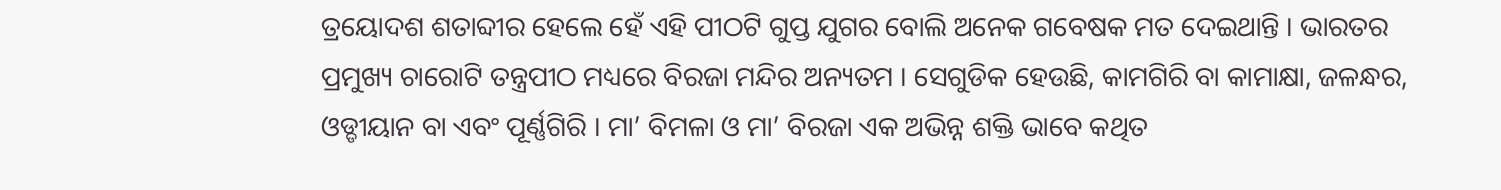ତ୍ରୟୋଦଶ ଶତାବ୍ଦୀର ହେଲେ ହେଁ ଏହି ପୀଠଟି ଗୁପ୍ତ ଯୁଗର ବୋଲି ଅନେକ ଗବେଷକ ମତ ଦେଇଥାନ୍ତି । ଭାରତର ପ୍ରମୁଖ୍ୟ ଚାରୋଟି ତନ୍ତ୍ରପୀଠ ମଧ୍ୟରେ ବିରଜା ମନ୍ଦିର ଅନ୍ୟତମ । ସେଗୁଡିକ ହେଉଛି, କାମଗିରି ବା କାମାକ୍ଷା, ଜଳନ୍ଧର, ଓଡ୍ଡୀୟାନ ବା ଏବଂ ପୂର୍ଣ୍ଣଗିରି । ମା’ ବିମଳା ଓ ମା’ ବିରଜା ଏକ ଅଭିନ୍ନ ଶକ୍ତି ଭାବେ କଥିତ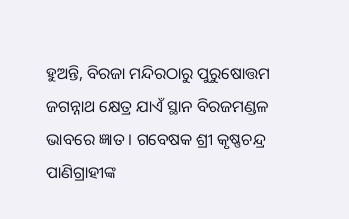ହୁଅନ୍ତି, ବିରଜା ମନ୍ଦିରଠାରୁ ପୁରୁଷୋତ୍ତମ ଜଗନ୍ନାଥ କ୍ଷେତ୍ର ଯାଏଁ ସ୍ଥାନ ବିରଜମଣ୍ଡଳ ଭାବରେ ଜ୍ଞାତ । ଗବେଷକ ଶ୍ରୀ କୃଷ୍ଣଚନ୍ଦ୍ର ପାଣିଗ୍ରାହୀଙ୍କ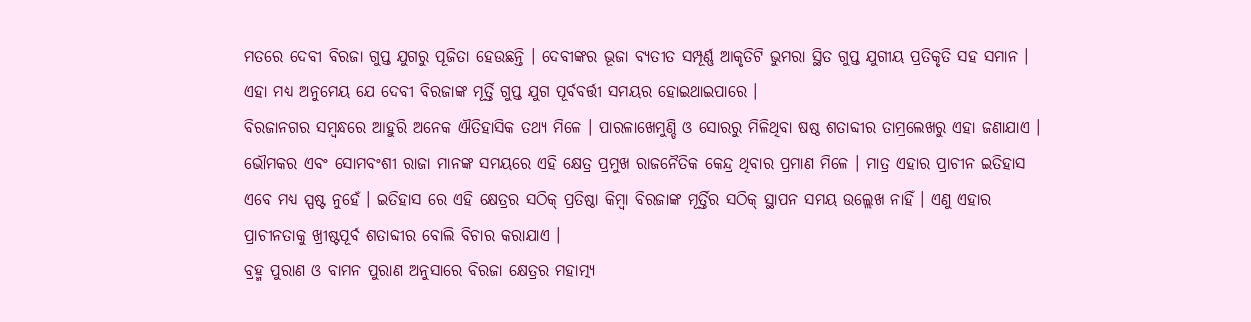ମତରେ ଦେବୀ ବିରଜା ଗୁପ୍ତ ଯୁଗରୁ ପୂଜିତା ହେଉଛନ୍ତି । ଦେବୀଙ୍କର ଭୂଜା ବ୍ୟତୀତ ସମ୍ପୂର୍ଣ୍ଣ ଆକୃତିଟି ଭୁମରା ସ୍ଥିତ ଗୁପ୍ତ ଯୁଗୀୟ ପ୍ରତିକୃତି ସହ ସମାନ । ଏହା ମଧ୍ୟ ଅନୁମେୟ ଯେ ଦେବୀ ବିରଜାଙ୍କ ମୂର୍ତ୍ତି ଗୁପ୍ତ ଯୁଗ ପୂର୍ବବର୍ତ୍ତୀ ସମୟର ହୋଇଥାଇପାରେ ।
ବିରଜାନଗର ସମ୍ବନ୍ଧରେ ଆହୁରି ଅନେକ ଐତିହାସିକ ତଥ୍ୟ ମିଳେ । ପାରଳାଖେମୁଣ୍ଡି ଓ ସୋରରୁ ମିଳିଥିବା ଷଷ୍ଠ ଶତାବ୍ଦୀର ତାମ୍ରଲେଖରୁ ଏହା ଜଣାଯାଏ । ଭୌମକର ଏବଂ ସୋମବଂଶୀ ରାଜା ମାନଙ୍କ ସମୟରେ ଏହି କ୍ଷେତ୍ର ପ୍ରମୁଖ ରାଜନୈତିକ କେନ୍ଦ୍ର ଥିବାର ପ୍ରମାଣ ମିଳେ । ମାତ୍ର ଏହାର ପ୍ରାଚୀନ ଇତିହାସ ଏବେ ମଧ୍ୟ ସ୍ପଷ୍ଟ ନୁହେଁ । ଇତିହାସ ରେ ଏହି କ୍ଷେତ୍ରର ସଠିକ୍ ପ୍ରତିଷ୍ଠା କିମ୍ୱା ବିରଜାଙ୍କ ମୂର୍ତ୍ତିର ସଠିକ୍ ସ୍ଥାପନ ସମୟ ଉଲ୍ଲେଖ ନାହିଁ । ଏଣୁ ଏହାର ପ୍ରାଚୀନତାକୁ ଖ୍ରୀଷ୍ଟପୂର୍ବ ଶତାବ୍ଦୀର ବୋଲି ବିଚାର କରାଯାଏ ।
ବ୍ରହ୍ମ ପୁରାଣ ଓ ବାମନ ପୁରାଣ ଅନୁସାରେ ବିରଜା କ୍ଷେତ୍ରର ମହାତ୍ମ୍ୟ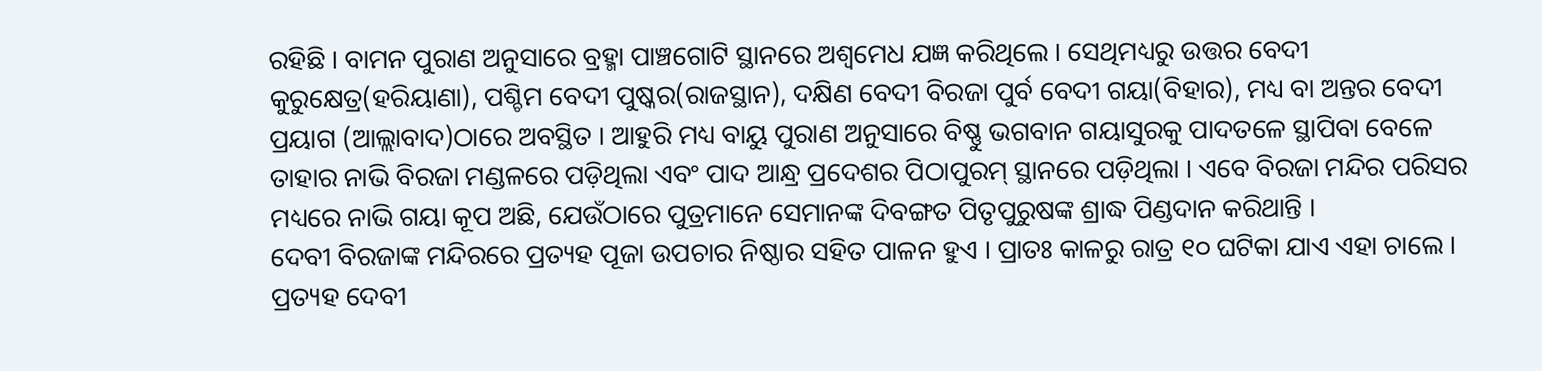ରହିଛି । ବାମନ ପୁରାଣ ଅନୁସାରେ ବ୍ରହ୍ମା ପାଞ୍ଚଗୋଟି ସ୍ଥାନରେ ଅଶ୍ୱମେଧ ଯଜ୍ଞ କରିଥିଲେ । ସେଥିମଧ୍ୟରୁ ଉତ୍ତର ବେଦୀ କୁରୁକ୍ଷେତ୍ର(ହରିୟାଣା), ପଶ୍ଚିମ ବେଦୀ ପୁଷ୍କର(ରାଜସ୍ଥାନ), ଦକ୍ଷିଣ ବେଦୀ ବିରଜା ପୁର୍ବ ବେଦୀ ଗୟା(ବିହାର), ମଧ୍ୟ ବା ଅନ୍ତର ବେଦୀ ପ୍ରୟାଗ (ଆଲ୍ଲାବାଦ)ଠାରେ ଅବସ୍ଥିତ । ଆହୁରି ମଧ୍ୟ ବାୟୁ ପୁରାଣ ଅନୁସାରେ ବିଷ୍ଣୁ ଭଗବାନ ଗୟାସୁରକୁ ପାଦତଳେ ସ୍ଥାପିବା ବେଳେ ତାହାର ନାଭି ବିରଜା ମଣ୍ଡଳରେ ପଡ଼ିଥିଲା ଏବଂ ପାଦ ଆନ୍ଧ୍ର ପ୍ରଦେଶର ପିଠାପୁରମ୍ ସ୍ଥାନରେ ପଡ଼ିଥିଲା । ଏବେ ବିରଜା ମନ୍ଦିର ପରିସର ମଧ୍ୟରେ ନାଭି ଗୟା କୂପ ଅଛି, ଯେଉଁଠାରେ ପୁତ୍ରମାନେ ସେମାନଙ୍କ ଦିବଙ୍ଗତ ପିତୃପୁରୁଷଙ୍କ ଶ୍ରାଦ୍ଧ ପିଣ୍ଡଦାନ କରିଥାନ୍ତି ।
ଦେବୀ ବିରଜାଙ୍କ ମନ୍ଦିରରେ ପ୍ରତ୍ୟହ ପୂଜା ଉପଚାର ନିଷ୍ଠାର ସହିତ ପାଳନ ହୁଏ । ପ୍ରାତଃ କାଳରୁ ରାତ୍ର ୧୦ ଘଟିକା ଯାଏ ଏହା ଚାଲେ । ପ୍ରତ୍ୟହ ଦେବୀ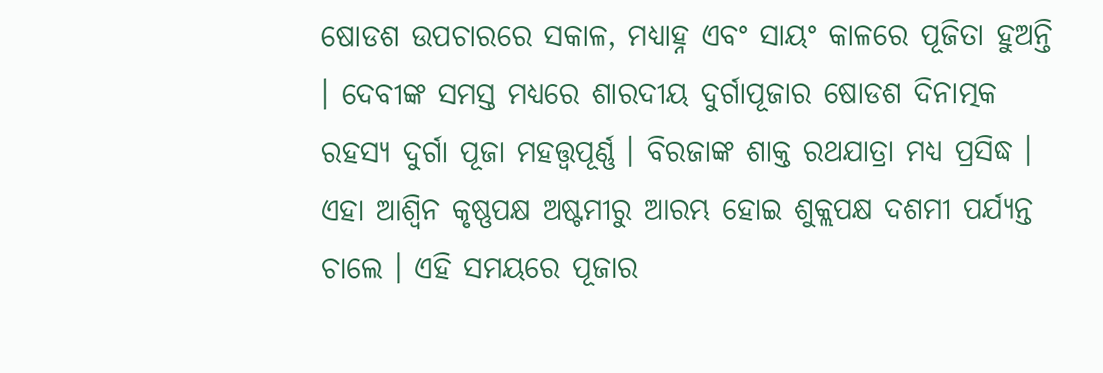ଷୋଡଶ ଉପଚାରରେ ସକାଳ, ମଧ୍ୟାହ୍ନ ଏବଂ ସାୟଂ କାଳରେ ପୂଜିତା ହୁଅନ୍ତି । ଦେବୀଙ୍କ ସମସ୍ତ ମଧ୍ୟରେ ଶାରଦୀୟ ଦୁର୍ଗାପୂଜାର ଷୋଡଶ ଦିନାତ୍ମକ ରହସ୍ୟ ଦୁର୍ଗା ପୂଜା ମହତ୍ତ୍ୱପୂର୍ଣ୍ଣ । ବିରଜାଙ୍କ ଶାକ୍ତ ରଥଯାତ୍ରା ମଧ୍ୟ ପ୍ରସିଦ୍ଧ । ଏହା ଆଶ୍ୱିନ କୃଷ୍ଣପକ୍ଷ ଅଷ୍ଟମୀରୁ ଆରମ୍ଭ ହୋଇ ଶୁକ୍ଲପକ୍ଷ ଦଶମୀ ପର୍ଯ୍ୟନ୍ତ ଚାଲେ । ଏହି ସମୟରେ ପୂଜାର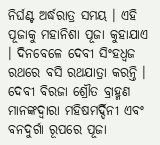ନିର୍ଘଣ୍ଟ ଅର୍ଦ୍ଧରାତ୍ର ସମୟ । ଏହି ପୂଜାକୁ ମହାନିଶା ପୂଜା କୁହାଯାଏ । ଦିନବେଳେ ଦେବୀ ସିଂହଧ୍ୱଜ ରଥରେ ବସି ରଥଯାତ୍ରା କରନ୍ତି । ଦେବୀ ବିରଜା ଶ୍ରୌତ ବ୍ରାହ୍ମଣ ମାନଙ୍କଦ୍ୱାରା ମହିଷମର୍ଦ୍ଦିନୀ ଏବଂ ବନଦୁର୍ଗା ରୂପରେ ପୂଜା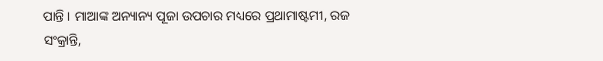ପାନ୍ତି । ମାଆଙ୍କ ଅନ୍ୟାନ୍ୟ ପୂଜା ଉପଚାର ମଧ୍ୟରେ ପ୍ରଥାମାଷ୍ଟମୀ, ରଜ ସଂକ୍ରାନ୍ତି,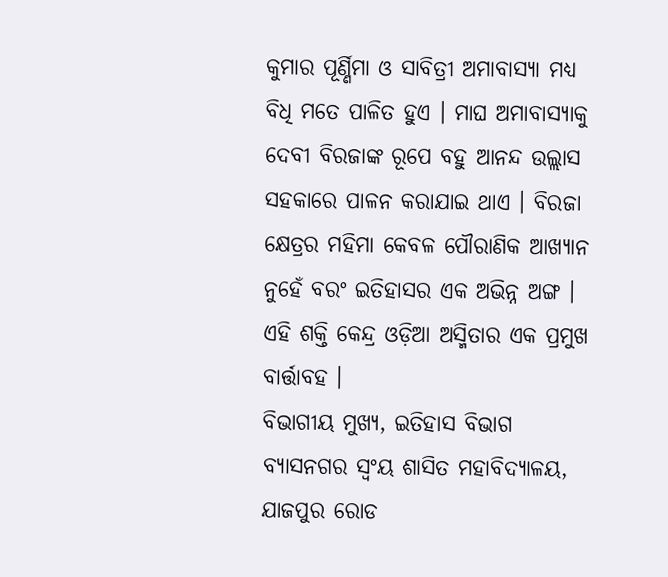କୁମାର ପୂର୍ଣ୍ଣିମା ଓ ସାବିତ୍ରୀ ଅମାବାସ୍ୟା ମଧ୍ୟ ବିଧି ମତେ ପାଳିତ ହୁଏ । ମାଘ ଅମାବାସ୍ୟାକୁ ଦେବୀ ବିରଜାଙ୍କ ରୂପେ ବହୁ ଆନନ୍ଦ ଉଲ୍ଲାସ ସହକାରେ ପାଳନ କରାଯାଇ ଥାଏ । ବିରଜା କ୍ଷେତ୍ରର ମହିମା କେବଳ ପୌରାଣିକ ଆଖ୍ୟାନ ନୁହେଁ ବରଂ ଇତିହାସର ଏକ ଅଭିନ୍ନ ଅଙ୍ଗ । ଏହି ଶକ୍ତି କେନ୍ଦ୍ର ଓଡ଼ିଆ ଅସ୍ମିତାର ଏକ ପ୍ରମୁଖ ବାର୍ତ୍ତାବହ ।
ବିଭାଗୀୟ ମୁଖ୍ୟ, ଇତିହାସ ବିଭାଗ
ବ୍ୟାସନଗର ସ୍ୱଂୟ ଶାସିତ ମହାବିଦ୍ୟାଳୟ, ଯାଜପୁର ରୋଡ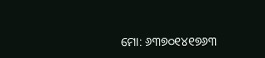ମୋ: ୬୩୭୦୧୪୧୭୬୩